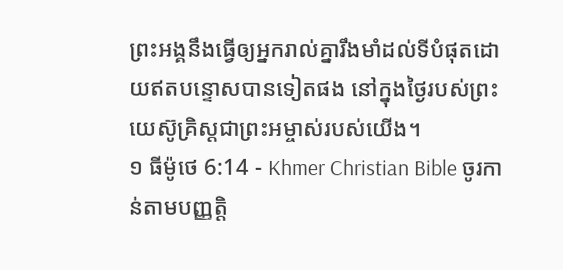ព្រះអង្គនឹងធ្វើឲ្យអ្នករាល់គ្នារឹងមាំដល់ទីបំផុតដោយឥតបន្ទោសបានទៀតផង នៅក្នុងថ្ងៃរបស់ព្រះយេស៊ូគ្រិស្ដជាព្រះអម្ចាស់របស់យើង។
១ ធីម៉ូថេ 6:14 - Khmer Christian Bible ចូរកាន់តាមបញ្ញត្ដិ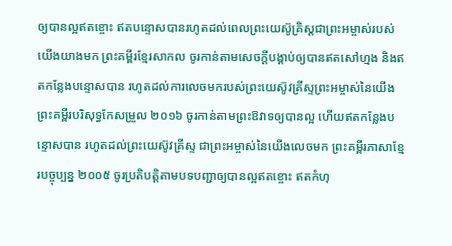ឲ្យបានល្អឥតខ្ចោះ ឥតបន្ទោសបានរហូតដល់ពេលព្រះយេស៊ូគ្រិស្ដជាព្រះអម្ចាស់របស់យើងយាងមក ព្រះគម្ពីរខ្មែរសាកល ចូរកាន់តាមសេចក្ដីបង្គាប់ឲ្យបានឥតសៅហ្មង និងឥតកន្លែងបន្ទោសបាន រហូតដល់ការលេចមករបស់ព្រះយេស៊ូវគ្រីស្ទព្រះអម្ចាស់នៃយើង ព្រះគម្ពីរបរិសុទ្ធកែសម្រួល ២០១៦ ចូរកាន់តាមព្រះឱវាទឲ្យបានល្អ ហើយឥតកន្លែងបន្ទោសបាន រហូតដល់ព្រះយេស៊ូវគ្រីស្ទ ជាព្រះអម្ចាស់នៃយើងលេចមក ព្រះគម្ពីរភាសាខ្មែរបច្ចុប្បន្ន ២០០៥ ចូរប្រតិបត្តិតាមបទបញ្ជាឲ្យបានល្អឥតខ្ចោះ ឥតកំហុ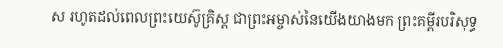ស រហូតដល់ពេលព្រះយេស៊ូគ្រិស្ត ជាព្រះអម្ចាស់នៃយើងយាងមក ព្រះគម្ពីរបរិសុទ្ធ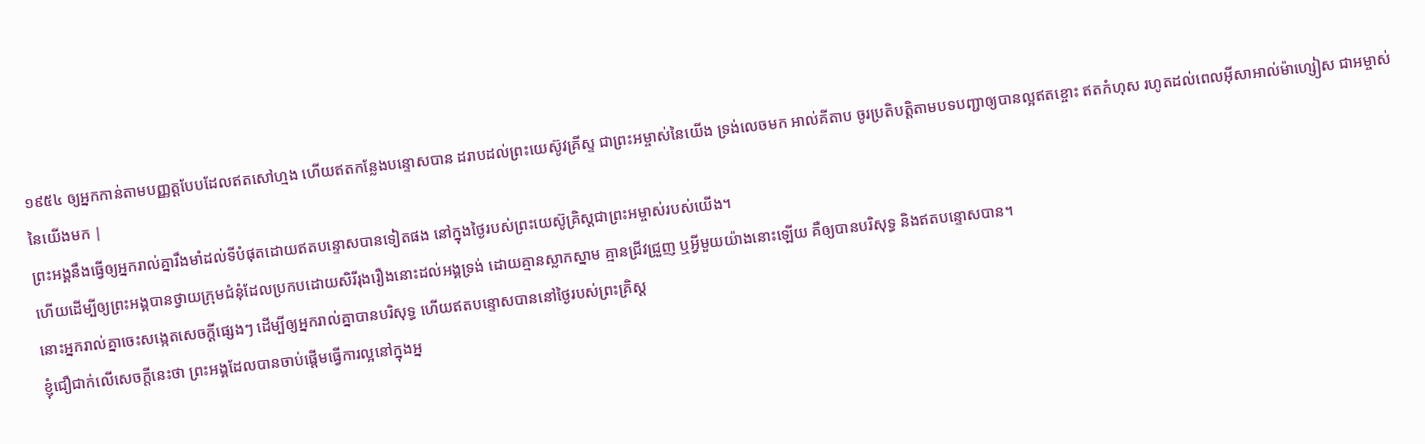១៩៥៤ ឲ្យអ្នកកាន់តាមបញ្ញត្តបែបដែលឥតសៅហ្មង ហើយឥតកន្លែងបន្ទោសបាន ដរាបដល់ព្រះយេស៊ូវគ្រីស្ទ ជាព្រះអម្ចាស់នៃយើង ទ្រង់លេចមក អាល់គីតាប ចូរប្រតិបត្ដិតាមបទបញ្ជាឲ្យបានល្អឥតខ្ចោះ ឥតកំហុស រហូតដល់ពេលអ៊ីសាអាល់ម៉ាហ្សៀស ជាអម្ចាស់នៃយើងមក |
ព្រះអង្គនឹងធ្វើឲ្យអ្នករាល់គ្នារឹងមាំដល់ទីបំផុតដោយឥតបន្ទោសបានទៀតផង នៅក្នុងថ្ងៃរបស់ព្រះយេស៊ូគ្រិស្ដជាព្រះអម្ចាស់របស់យើង។
ហើយដើម្បីឲ្យព្រះអង្គបានថ្វាយក្រុមជំនុំដែលប្រកបដោយសិរីរុងរឿងនោះដល់អង្គទ្រង់ ដោយគ្មានស្លាកស្នាម គ្មានជ្រីវជ្រួញ ឬអ្វីមួយយ៉ាងនោះឡើយ គឺឲ្យបានបរិសុទ្ធ និងឥតបន្ទោសបាន។
នោះអ្នករាល់គ្នាចេះសង្កេតសេចក្ដីផ្សេងៗ ដើម្បីឲ្យអ្នករាល់គ្នាបានបរិសុទ្ធ ហើយឥតបន្ទោសបាននៅថ្ងៃរបស់ព្រះគ្រិស្ដ
ខ្ញុំជឿជាក់លើសេចក្ដីនេះថា ព្រះអង្គដែលបានចាប់ផ្ដើមធ្វើការល្អនៅក្នុងអ្ន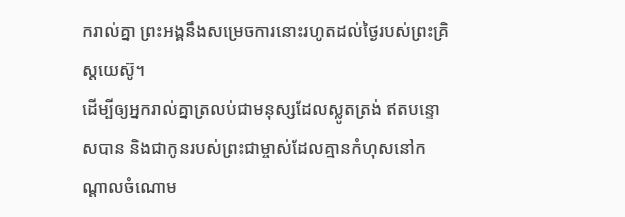ករាល់គ្នា ព្រះអង្គនឹងសម្រេចការនោះរហូតដល់ថ្ងៃរបស់ព្រះគ្រិស្ដយេស៊ូ។
ដើម្បីឲ្យអ្នករាល់គ្នាត្រលប់ជាមនុស្សដែលស្លូតត្រង់ ឥតបន្ទោសបាន និងជាកូនរបស់ព្រះជាម្ចាស់ដែលគ្មានកំហុសនៅកណ្ដាលចំណោម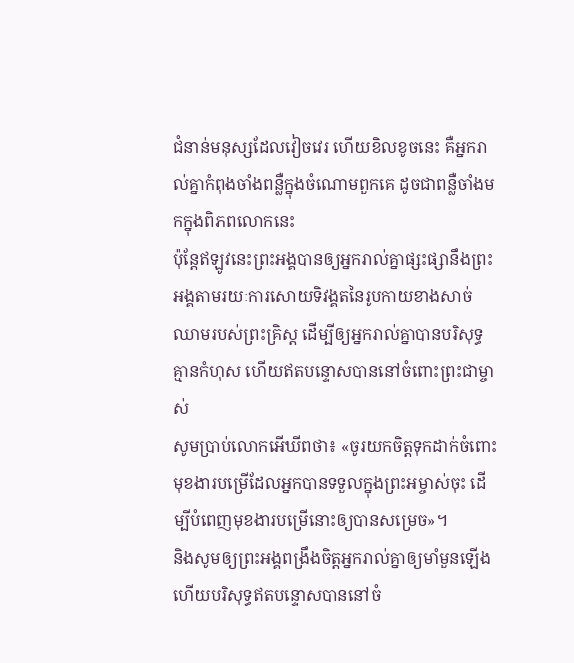ជំនាន់មនុស្សដែលវៀចវេរ ហើយខិលខូចនេះ គឺអ្នករាល់គ្នាកំពុងចាំងពន្លឺក្នុងចំណោមពួកគេ ដូចជាពន្លឺចាំងមកក្នុងពិភពលោកនេះ
ប៉ុន្ដែឥឡូវនេះព្រះអង្គបានឲ្យអ្នករាល់គ្នាផ្សះផ្សានឹងព្រះអង្គតាមរយៈការសោយទិវង្គតនៃរូបកាយខាងសាច់ឈាមរបស់ព្រះគ្រិស្ដ ដើម្បីឲ្យអ្នករាល់គ្នាបានបរិសុទ្ធ គ្មានកំហុស ហើយឥតបន្ទោសបាននៅចំពោះព្រះជាម្ចាស់
សូមប្រាប់លោកអើឃីពថា៖ «ចូរយកចិត្ដទុកដាក់ចំពោះមុខងារបម្រើដែលអ្នកបានទទួលក្នុងព្រះអម្ចាស់ចុះ ដើម្បីបំពេញមុខងារបម្រើនោះឲ្យបានសម្រេច»។
និងសូមឲ្យព្រះអង្គពង្រឹងចិត្ដអ្នករាល់គ្នាឲ្យមាំមួនឡើង ហើយបរិសុទ្ធឥតបន្ទោសបាននៅចំ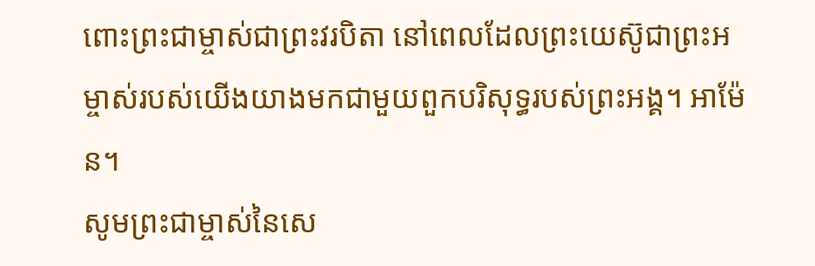ពោះព្រះជាម្ចាស់ជាព្រះវរបិតា នៅពេលដែលព្រះយេស៊ូជាព្រះអម្ចាស់របស់យើងយាងមកជាមួយពួកបរិសុទ្ធរបស់ព្រះអង្គ។ អាម៉ែន។
សូមព្រះជាម្ចាស់នៃសេ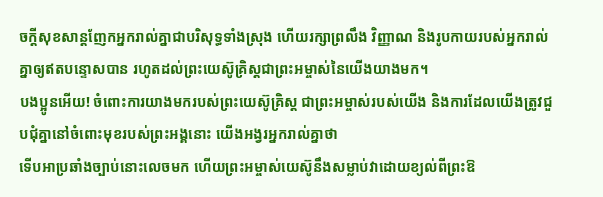ចក្ដីសុខសាន្តញែកអ្នករាល់គ្នាជាបរិសុទ្ធទាំងស្រុង ហើយរក្សាព្រលឹង វិញ្ញាណ និងរូបកាយរបស់អ្នករាល់គ្នាឲ្យឥតបន្ទោសបាន រហូតដល់ព្រះយេស៊ូគ្រិស្ដជាព្រះអម្ចាស់នៃយើងយាងមក។
បងប្អូនអើយ! ចំពោះការយាងមករបស់ព្រះយេស៊ូគ្រិស្ដ ជាព្រះអម្ចាស់របស់យើង និងការដែលយើងត្រូវជួបជុំគ្នានៅចំពោះមុខរបស់ព្រះអង្គនោះ យើងអង្វរអ្នករាល់គ្នាថា
ទើបអាប្រឆាំងច្បាប់នោះលេចមក ហើយព្រះអម្ចាស់យេស៊ូនឹងសម្លាប់វាដោយខ្យល់ពីព្រះឱ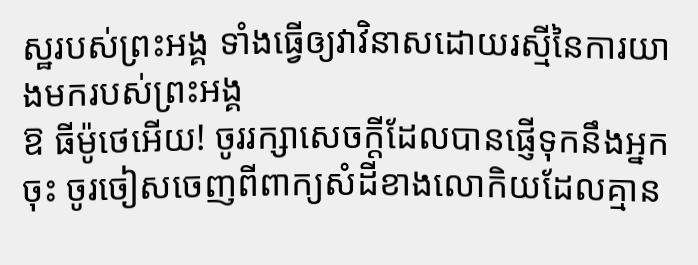ស្ឋរបស់ព្រះអង្គ ទាំងធ្វើឲ្យវាវិនាសដោយរស្មីនៃការយាងមករបស់ព្រះអង្គ
ឱ ធីម៉ូថេអើយ! ចូររក្សាសេចក្ដីដែលបានផ្ញើទុកនឹងអ្នកចុះ ចូរចៀសចេញពីពាក្យសំដីខាងលោកិយដែលគ្មាន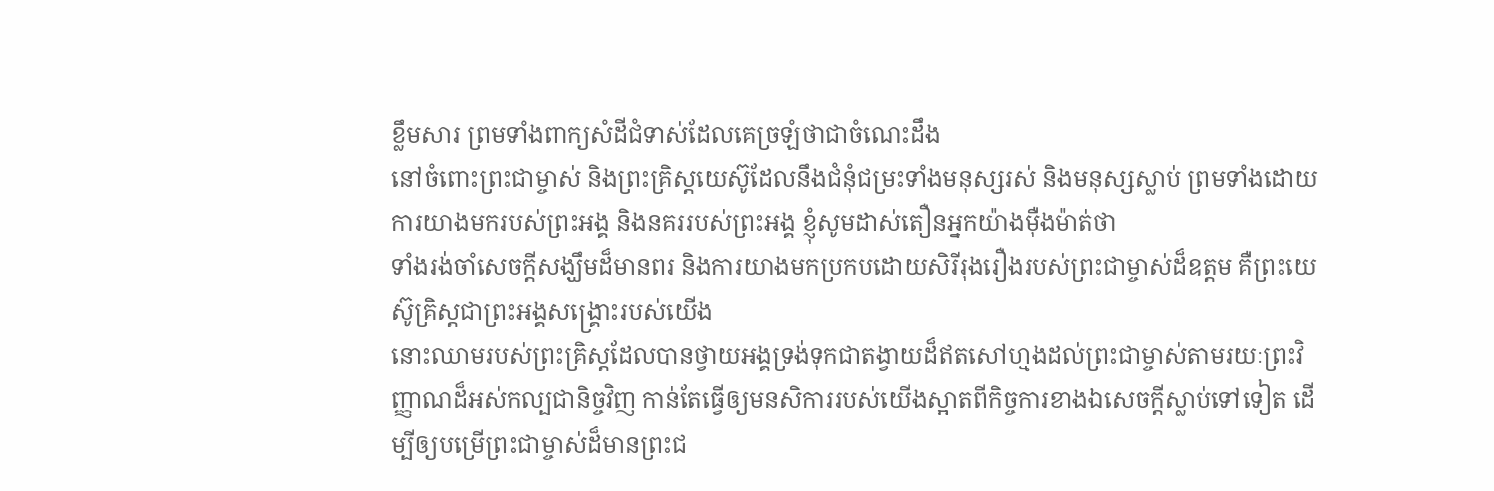ខ្លឹមសារ ព្រមទាំងពាក្យសំដីជំទាស់ដែលគេច្រឡំថាជាចំណេះដឹង
នៅចំពោះព្រះជាម្ចាស់ និងព្រះគ្រិស្ដយេស៊ូដែលនឹងជំនុំជម្រះទាំងមនុស្សរស់ និងមនុស្សស្លាប់ ព្រមទាំងដោយការយាងមករបស់ព្រះអង្គ និងនគររបស់ព្រះអង្គ ខ្ញុំសូមដាស់តឿនអ្នកយ៉ាងម៉ឺងម៉ាត់ថា
ទាំងរង់ចាំសេចក្ដីសង្ឃឹមដ៏មានពរ និងការយាងមកប្រកបដោយសិរីរុងរឿងរបស់ព្រះជាម្ចាស់ដ៏ឧត្ដម គឺព្រះយេស៊ូគ្រិស្ដជាព្រះអង្គសង្គ្រោះរបស់យើង
នោះឈាមរបស់ព្រះគ្រិស្ដដែលបានថ្វាយអង្គទ្រង់ទុកជាតង្វាយដ៏ឥតសៅហ្មងដល់ព្រះជាម្ចាស់តាមរយៈព្រះវិញ្ញាណដ៏អស់កល្បជានិច្ចវិញ កាន់តែធ្វើឲ្យមនសិការរបស់យើងស្អាតពីកិច្ចការខាងឯសេចក្ដីស្លាប់ទៅទៀត ដើម្បីឲ្យបម្រើព្រះជាម្ចាស់ដ៏មានព្រះជ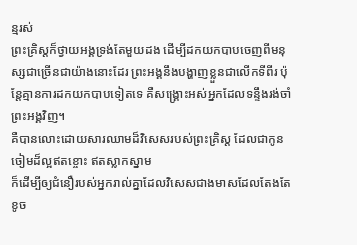ន្មរស់
ព្រះគ្រិស្ដក៏ថ្វាយអង្គទ្រង់តែមួយដង ដើម្បីដកយកបាបចេញពីមនុស្សជាច្រើនជាយ៉ាងនោះដែរ ព្រះអង្គនឹងបង្ហាញខ្លួនជាលើកទីពីរ ប៉ុន្ដែគ្មានការដកយកបាបទៀតទេ គឺសង្គ្រោះអស់អ្នកដែលទន្ទឹងរង់ចាំព្រះអង្គវិញ។
គឺបានលោះដោយសារឈាមដ៏វិសេសរបស់ព្រះគ្រិស្ដ ដែលជាកូនចៀមដ៏ល្អឥតខ្ចោះ ឥតស្លាកស្នាម
ក៏ដើម្បីឲ្យជំនឿរបស់អ្នករាល់គ្នាដែលវិសេសជាងមាសដែលតែងតែខូច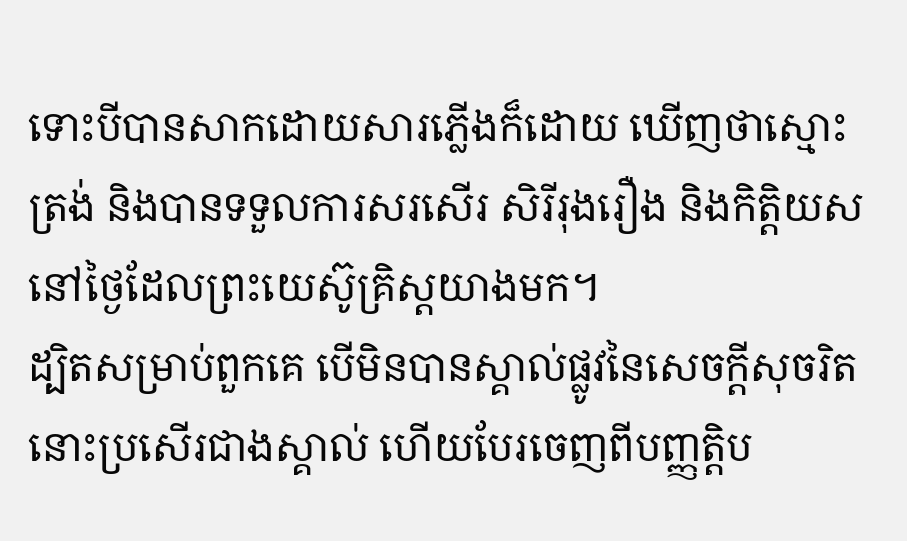ទោះបីបានសាកដោយសារភ្លើងក៏ដោយ ឃើញថាស្មោះត្រង់ និងបានទទួលការសរសើរ សិរីរុងរឿង និងកិត្ដិយសនៅថ្ងៃដែលព្រះយេស៊ូគ្រិស្ដយាងមក។
ដ្បិតសម្រាប់ពួកគេ បើមិនបានស្គាល់ផ្លូវនៃសេចក្ដីសុចរិត នោះប្រសើរជាងស្គាល់ ហើយបែរចេញពីបញ្ញត្ដិប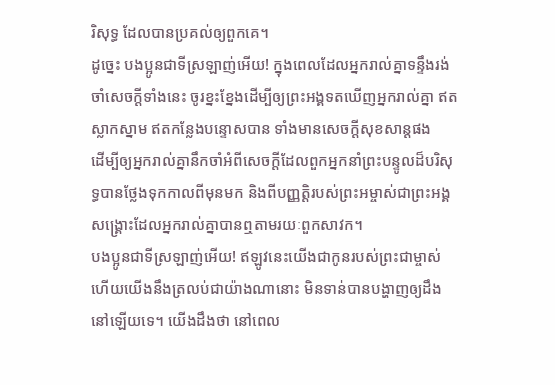រិសុទ្ធ ដែលបានប្រគល់ឲ្យពួកគេ។
ដូច្នេះ បងប្អូនជាទីស្រឡាញ់អើយ! ក្នុងពេលដែលអ្នករាល់គ្នាទន្ទឹងរង់ចាំសេចក្ដីទាំងនេះ ចូរខ្នះខ្នែងដើម្បីឲ្យព្រះអង្គទតឃើញអ្នករាល់គ្នា ឥតស្លាកស្នាម ឥតកន្លែងបន្ទោសបាន ទាំងមានសេចក្ដីសុខសាន្ដផង
ដើម្បីឲ្យអ្នករាល់គ្នានឹកចាំអំពីសេចក្ដីដែលពួកអ្នកនាំព្រះបន្ទូលដ៏បរិសុទ្ធបានថ្លែងទុកកាលពីមុនមក និងពីបញ្ញត្ដិរបស់ព្រះអម្ចាស់ជាព្រះអង្គសង្គ្រោះដែលអ្នករាល់គ្នាបានឮតាមរយៈពួកសាវក។
បងប្អូនជាទីស្រឡាញ់អើយ! ឥឡូវនេះយើងជាកូនរបស់ព្រះជាម្ចាស់ ហើយយើងនឹងត្រលប់ជាយ៉ាងណានោះ មិនទាន់បានបង្ហាញឲ្យដឹងនៅឡើយទេ។ យើងដឹងថា នៅពេល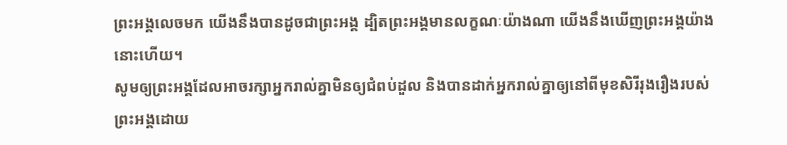ព្រះអង្គលេចមក យើងនឹងបានដូចជាព្រះអង្គ ដ្បិតព្រះអង្គមានលក្ខណៈយ៉ាងណា យើងនឹងឃើញព្រះអង្គយ៉ាងនោះហើយ។
សូមឲ្យព្រះអង្គដែលអាចរក្សាអ្នករាល់គ្នាមិនឲ្យជំពប់ដួល និងបានដាក់អ្នករាល់គ្នាឲ្យនៅពីមុខសិរីរុងរឿងរបស់ព្រះអង្គដោយ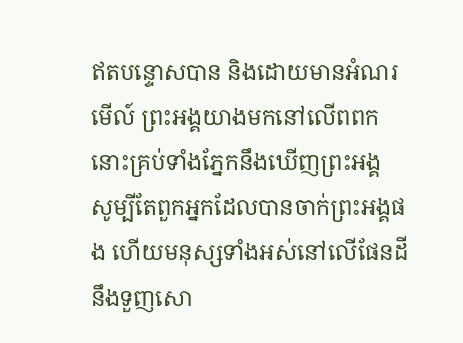ឥតបន្ទោសបាន និងដោយមានអំណរ
មើល៍ ព្រះអង្គយាងមកនៅលើពពក នោះគ្រប់ទាំងភ្នែកនឹងឃើញព្រះអង្គ សូម្បីតែពួកអ្នកដែលបានចាក់ព្រះអង្គផង ហើយមនុស្សទាំងអស់នៅលើផែនដីនឹងទួញសោ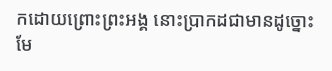កដោយព្រោះព្រះអង្គ នោះប្រាកដជាមានដូច្នោះមែ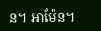ន។ អាម៉ែន។